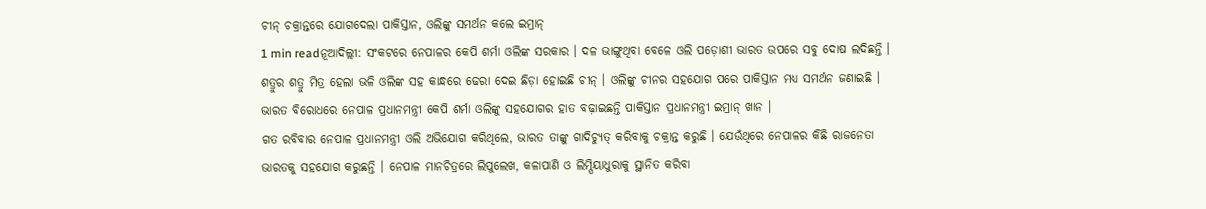ଚୀନ୍ ଚକ୍ରାନ୍ତରେ ଯୋଗଦେଲା ପାକିସ୍ତାନ, ଓଲିଙ୍କୁ ସମର୍ଥନ କଲେ ଇମ୍ରାନ୍
1 min readନୂଆଦିଲ୍ଲୀ: ସଂକଟରେ ନେପାଳର କେପି ଶର୍ମା ଓଲିଙ୍କ ସରକାର । ଦଳ ଭାଙ୍ଗୁଥିବା ବେଳେ ଓଲି ପଡ଼ୋଶୀ ଭାରତ ଉପରେ ସବୁ ଦୋଷ ଲଦିଛନ୍ତି । ଶତ୍ରୁର ଶତ୍ରୁ ମିତ୍ର ହେଲା ଭଳି ଓଲିଙ୍କ ସହ କାନ୍ଧରେ ଢେରା ଦେଇ ଛିଡ଼ା ହୋଇଛି ଚୀନ୍ । ଓଲିଙ୍କୁ ଚୀନର ସହଯୋଗ ପରେ ପାକିସ୍ତାନ ମଧ୍ୟ ସମର୍ଥନ ଜଣାଇଛି । ଭାରତ ବିରୋଧରେ ନେପାଳ ପ୍ରଧାନମନ୍ତ୍ରୀ କେପି ଶର୍ମା ଓଲିଙ୍କୁ ସହଯୋଗର ହାତ ବଢ଼ାଇଛନ୍ତି ପାକିସ୍ତାନ ପ୍ରଧାନମନ୍ତ୍ରୀ ଇମ୍ରାନ୍ ଖାନ ।
ଗତ ରବିବାର ନେପାଳ ପ୍ରଧାନମନ୍ତ୍ରୀ ଓଲି ଅଭିଯୋଗ କରିଥିଲେ, ଭାରତ ତାଙ୍କୁ ଗାଦିଚ୍ୟୁତ୍ କରିବାକୁ ଚକ୍ରାନ୍ତ କରୁଛି । ଯେଉଁଥିରେ ନେପାଳର କିଛି ରାଜନେତା ଭାରତକୁ ସହଯୋଗ କରୁଛନ୍ତି । ନେପାଳ ମାନଚିତ୍ରରେ ଲିପୁଲେଖ, କଳାପାଣି ଓ ଲିମ୍ପିୟାଧୁରାକୁ ସ୍ଥାନିତ କରିବା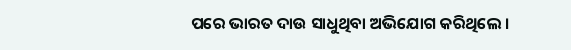ପରେ ଭାରତ ଦାଉ ସାଧୁଥିବା ଅଭିଯୋଗ କରିଥିଲେ ।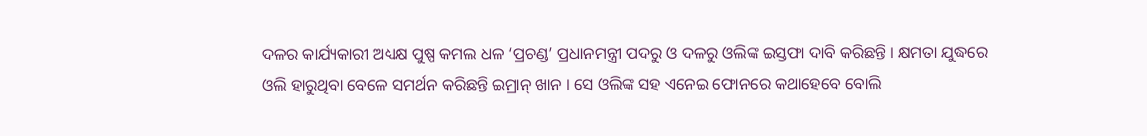ଦଳର କାର୍ଯ୍ୟକାରୀ ଅଧ୍ୟକ୍ଷ ପୁଷ୍ପ କମଲ ଧଳ ‘ପ୍ରଚଣ୍ଡ’ ପ୍ରଧାନମନ୍ତ୍ରୀ ପଦରୁ ଓ ଦଳରୁ ଓଲିଙ୍କ ଇସ୍ତଫା ଦାବି କରିଛନ୍ତି । କ୍ଷମତା ଯୁଦ୍ଧରେ ଓଲି ହାରୁଥିବା ବେଳେ ସମର୍ଥନ କରିଛନ୍ତି ଇମ୍ରାନ୍ ଖାନ । ସେ ଓଲିଙ୍କ ସହ ଏନେଇ ଫୋନରେ କଥାହେବେ ବୋଲି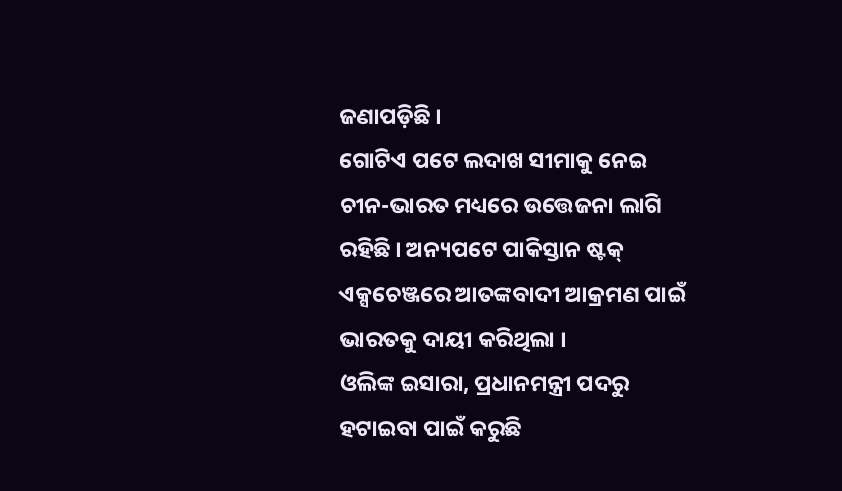ଜଣାପଡ଼ିଛି ।
ଗୋଟିଏ ପଟେ ଲଦାଖ ସୀମାକୁ ନେଇ ଚୀନ-ଭାରତ ମଧ୍ୟରେ ଉତ୍ତେଜନା ଲାଗି ରହିଛି । ଅନ୍ୟପଟେ ପାକିସ୍ତାନ ଷ୍ଟକ୍ ଏକ୍ସଚେଞ୍ଜରେ ଆତଙ୍କବାଦୀ ଆକ୍ରମଣ ପାଇଁ ଭାରତକୁ ଦାୟୀ କରିଥିଲା ।
ଓଲିଙ୍କ ଇସାରା, ପ୍ରଧାନମନ୍ତ୍ରୀ ପଦରୁ ହଟାଇବା ପାଇଁ କରୁଛି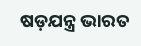ଷଡ଼ଯନ୍ତ୍ର ଭାରତ